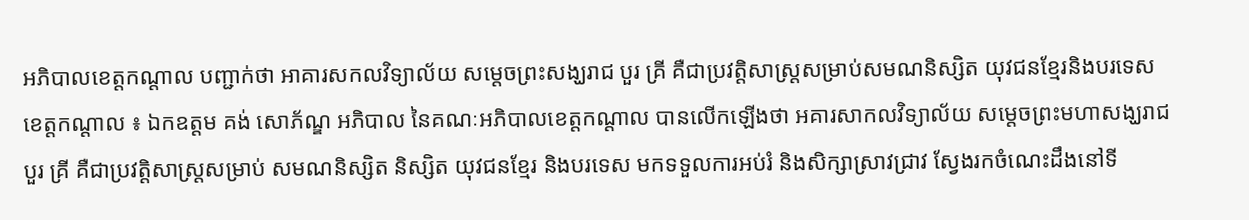អភិបាលខេត្តកណ្ដាល បញ្ជាក់ថា អាគារសកលវិទ្យាល័យ សម្តេចព្រះសង្ឃរាជ បួរ គ្រី គឺជាប្រវត្តិសាស្រ្តសម្រាប់សមណនិស្សិត យុវជនខ្មែរនិងបរទេស
ខេត្តកណ្ដាល ៖ ឯកឧត្តម គង់ សោភ័ណ្ឌ អភិបាល នៃគណៈអភិបាលខេត្តកណ្ដាល បានលើកឡើងថា អគារសាកលវិទ្យាល័យ សម្តេចព្រះមហាសង្ឃរាជ បួរ គ្រី គឺជាប្រវត្តិសាស្ត្រសម្រាប់ សមណនិស្សិត និស្សិត យុវជនខ្មែរ និងបរទេស មកទទួលការអប់រំ និងសិក្សាស្រាវជ្រាវ ស្វែងរកចំណេះដឹងនៅទី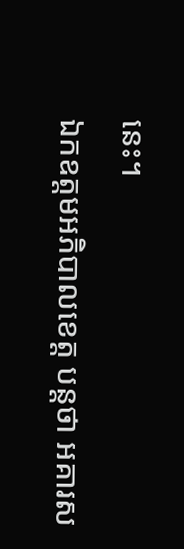នេះ។
ឯកឧត្តមអភិបាលខេត្ត បន្តថា អគារស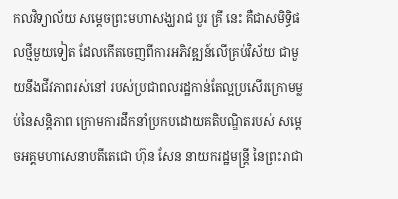កលវិទ្យាល័យ សម្តេចព្រះមហាសង្ឃរាជ បួរ គ្រី នេះ គឺជាសមិទ្ធិផលថ្មីមួយទៀត ដែលកើតចេញពីការអភិវឌ្ឍន៍លើគ្រប់វិស័យ ជាមួយនឹងជីវភាពរស់នៅ របស់ប្រជាពលរដ្ឋកាន់តែល្អប្រសើរក្រោមម្លប់នៃសន្តិភាព ក្រោមការដឹកនាំប្រកបដោយគតិបណ្ឌិតរបស់ សម្តេចអគ្គមហាសេនាបតីតេជោ ហ៊ុន សែន នាយករដ្ឋមន្ដ្រី នៃព្រះរាជា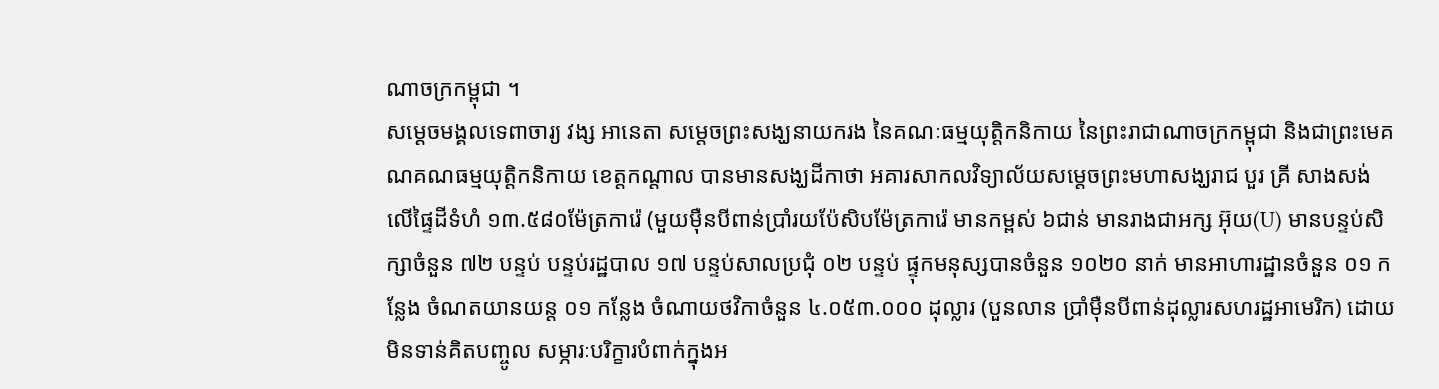ណាចក្រកម្ពុជា ។
សម្ដេចមង្គលទេពាចារ្យ វង្ស អានេតា សម្តេចព្រះសង្ឃនាយករង នៃគណៈធម្មយុត្តិកនិកាយ នៃព្រះរាជាណាចក្រកម្ពុជា និងជាព្រះមេគណគណធម្មយុត្តិកនិកាយ ខេត្តកណ្តាល បានមានសង្ឃដីកាថា អគារសាកលវិទ្យាល័យសម្តេចព្រះមហាសង្ឃរាជ បួរ គ្រី សាងសង់លើផ្ទៃដីទំហំ ១៣.៥៨០ម៉ែត្រការ៉េ (មួយម៉ឺនបីពាន់ប្រាំរយប៉ែសិបម៉ែត្រការ៉េ មានកម្ពស់ ៦ជាន់ មានរាងជាអក្ស អ៊ុយ(U) មានបន្ទប់សិក្សាចំនួន ៧២ បន្ទប់ បន្ទប់រដ្ឋបាល ១៧ បន្ទប់សាលប្រជុំ ០២ បន្ទប់ ផ្ទុកមនុស្សបានចំនួន ១០២០ នាក់ មានអាហារដ្ឋានចំនួន ០១ កន្លែង ចំណតយានយន្ត ០១ កន្លែង ចំណាយថវិកាចំនួន ៤.០៥៣.០០០ ដុល្លារ (បួនលាន ប្រាំម៉ឺនបីពាន់ដុល្លារសហរដ្ឋអាមេរិក) ដោយមិនទាន់គិតបញ្ចូល សម្ភារៈបរិក្ខារបំពាក់ក្នុងអ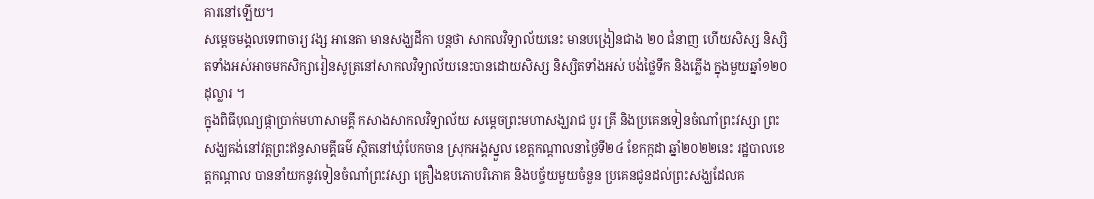គារនៅឡើយ។
សម្ដេចមង្គលទេពាចារ្យ វង្ស អានេតា មានសង្ឃដីកា បន្តថា សាកលវិទ្យាល័យនេះ មានបង្រៀនជាង ២០ ជំនាញ ហើយសិស្ស និស្សិតទាំងអស់អាចមកសិក្សារៀនសូត្រនៅសាកលវិទ្យាល័យនេះបានដោយសិស្ស និស្សិតទាំងអស់ បង់ថ្លៃទឹក និងភ្លើង ក្នុងមួយឆ្នាំ១២០ដុល្លារ ។
ក្នុងពិធីបុណ្យផ្កាប្រាក់មហាសាមគ្គី កសាងសាកលវិទ្យាល័យ សម្ដេចព្រះមហាសង្ឃរាជ បួរ គ្រី និងប្រគេនទៀនចំណាំព្រះវស្សា ព្រះសង្ឃគង់នៅវត្តព្រះឥន្ធសាមគ្គីធម៌ ស្ថិតនៅឃុំបែកចាន ស្រុកអង្គស្នួល ខេត្តកណ្តាលនាថ្ងៃទី២៤ ខែកក្កដា ឆ្នាំ២០២២នេះ រដ្ឋបាលខេត្តកណ្ដាល បាននាំយកនូវទៀនចំណាំព្រះវស្សា គ្រឿងឧបភោបរិភោគ និងបច្ច័យមួយចំនួន ប្រគេនជូនដល់ព្រះសង្ឃដែលគ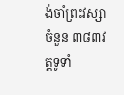ង់ចាំព្រះវស្សា ចំនួន ៣៨៣វត្តទូទាំ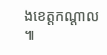ងខេត្តកណ្ដាល ៕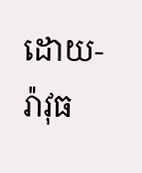ដោយ-រ៉ាវុធ